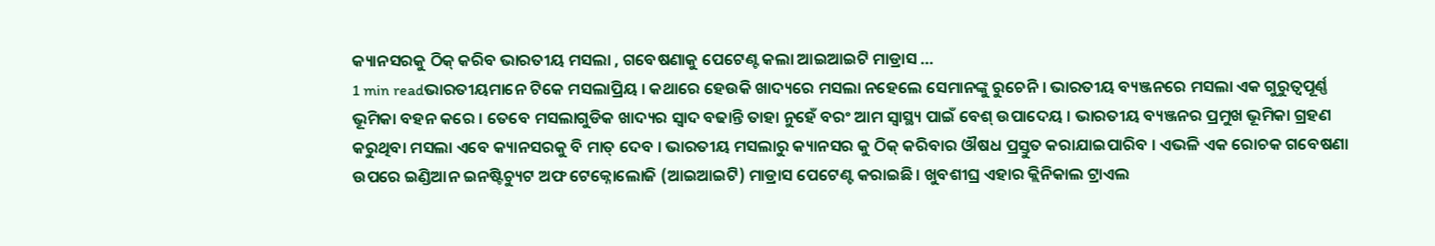କ୍ୟାନସରକୁ ଠିକ୍ କରିବ ଭାରତୀୟ ମସଲା , ଗବେଷଣାକୁ ପେଟେଣ୍ଟ କଲା ଆଇଆଇଟି ମାଡ୍ରାସ …
1 min readଭାରତୀୟମାନେ ଟିକେ ମସଲାପ୍ରିୟ । କଥାରେ ହେଉକି ଖାଦ୍ୟରେ ମସଲା ନହେଲେ ସେମାନଙ୍କୁ ରୁଚେନି । ଭାରତୀୟ ବ୍ୟଞ୍ଜନରେ ମସଲା ଏକ ଗୁରୁତ୍ୱପୂର୍ଣ୍ଣ ଭୂମିକା ବହନ କରେ । ତେବେ ମସଲାଗୁଡିକ ଖାଦ୍ୟର ସ୍ୱାଦ ବଢାନ୍ତି ତାହା ନୁହେଁ ବରଂ ଆମ ସ୍ୱାସ୍ଥ୍ୟ ପାଇଁ ବେଶ୍ ଉପାଦେୟ । ଭାରତୀୟ ବ୍ୟଞ୍ଜନର ପ୍ରମୁଖ ଭୂମିକା ଗ୍ରହଣ କରୁଥିବା ମସଲା ଏବେ କ୍ୟାନସରକୁ ବି ମାତ୍ ଦେବ । ଭାରତୀୟ ମସଲାରୁ କ୍ୟାନସର କୁ ଠିକ୍ କରିବାର ଔଷଧ ପ୍ରସ୍ତୁତ କରାଯାଇପାରିବ । ଏଭଳି ଏକ ରୋଚକ ଗବେଷଣା ଉପରେ ଇଣ୍ଡିଆନ ଇନଷ୍ଟିଚ୍ୟୁଟ ଅଫ ଟେକ୍ନୋଲୋଜି (ଆଇଆଇଟି) ମାଡ୍ରାସ ପେଟେଣ୍ଟ କରାଇଛି । ଖୁବଶୀଘ୍ର ଏହାର କ୍ଲିନିକାଲ ଟ୍ରାଏଲ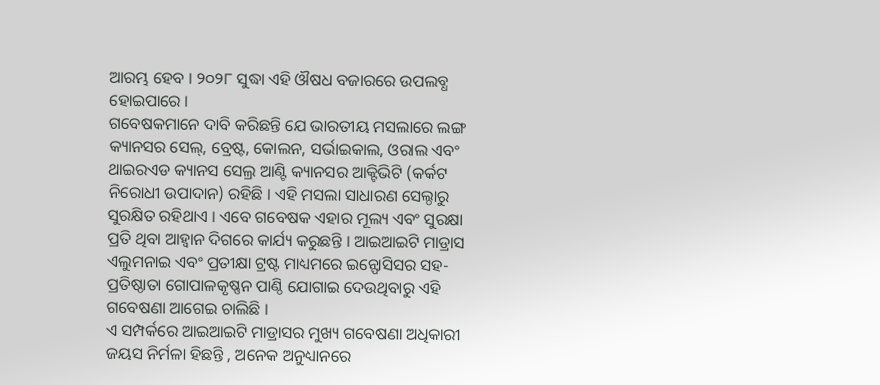ଆରମ୍ଭ ହେବ । ୨୦୨୮ ସୁଦ୍ଧା ଏହି ଔଷଧ ବଜାରରେ ଉପଲବ୍ଧ ହୋଇପାରେ ।
ଗବେଷକମାନେ ଦାବି କରିଛନ୍ତି ଯେ ଭାରତୀୟ ମସଲାରେ ଲଙ୍ଗ କ୍ୟାନସର ସେଲ୍, ବ୍ରେଷ୍ଟ, କୋଲନ, ସର୍ଭାଇକାଲ, ଓରାଲ ଏବଂ ଥାଇରଏଡ କ୍ୟାନସ ସେଲ୍ର ଆଣ୍ଟି କ୍ୟାନସର ଆକ୍ଟିଭିଟି (କର୍କଟ ନିରୋଧୀ ଉପାଦାନ) ରହିଛି । ଏହି ମସଲା ସାଧାରଣ ସେଲ୍ଠାରୁ ସୁରକ୍ଷିତ ରହିଥାଏ । ଏବେ ଗବେଷକ ଏହାର ମୂଲ୍ୟ ଏବଂ ସୁରକ୍ଷା ପ୍ରତି ଥିବା ଆହ୍ୱାନ ଦିଗରେ କାର୍ଯ୍ୟ କରୁଛନ୍ତି । ଆଇଆଇଟି ମାଡ୍ରାସ ଏଲୁମନାଇ ଏବଂ ପ୍ରତୀକ୍ଷା ଟ୍ରଷ୍ଟ ମାଧ୍ୟମରେ ଇନ୍ଫୋସିସର ସହ-ପ୍ରତିଷ୍ଠାତା ଗୋପାଳକୃଷ୍ଣନ ପାଣ୍ଠି ଯୋଗାଇ ଦେଉଥିବାରୁ ଏହି ଗବେଷଣା ଆଗେଇ ଚାଲିଛି ।
ଏ ସମ୍ପର୍କରେ ଆଇଆଇଟି ମାଡ୍ରାସର ମୁଖ୍ୟ ଗବେଷଣା ଅଧିକାରୀ ଜୟସ ନିର୍ମଳା ହିଛନ୍ତି , ଅନେକ ଅନୁଧ୍ୟାନରେ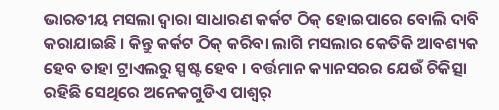ଭାରତୀୟ ମସଲା ଦ୍ୱାରା ସାଧାରଣ କର୍କଟ ଠିକ୍ ହୋଇପାରେ ବୋଲି ଦାବି କରାଯାଇଛି । କିନ୍ତୁ କର୍କଟ ଠିକ୍ କରିବା ଲାଗି ମସଲାର କେତିକି ଆବଶ୍ୟକ ହେବ ତାହା ଟ୍ରାଏଲରୁ ସ୍ପଷ୍ଟ ହେବ । ବର୍ତ୍ତମାନ କ୍ୟାନସରର ଯେଉଁ ଚିକିତ୍ସା ରହିଛି ସେଥିରେ ଅନେକଗୁଡିଏ ପାଶ୍ୱର୍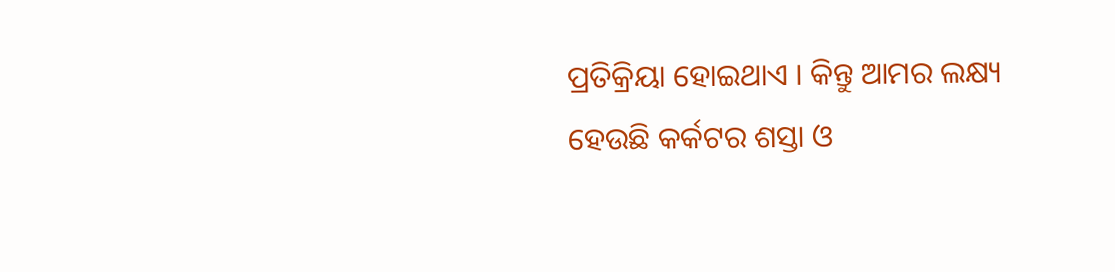ପ୍ରତିକ୍ରିୟା ହୋଇଥାଏ । କିନ୍ତୁ ଆମର ଲକ୍ଷ୍ୟ ହେଉଛି କର୍କଟର ଶସ୍ତା ଓ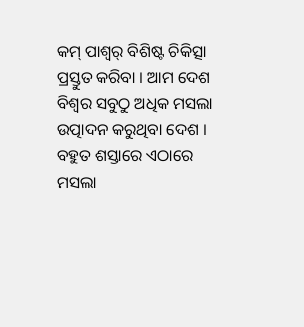କମ୍ ପାଶ୍ୱର୍ ବିଶିଷ୍ଟ ଚିକିତ୍ସା ପ୍ରସ୍ତୁତ କରିବା । ଆମ ଦେଶ ବିଶ୍ୱର ସବୁଠୁ ଅଧିକ ମସଲା ଉତ୍ପାଦନ କରୁଥିବା ଦେଶ । ବହୁତ ଶସ୍ତାରେ ଏଠାରେ ମସଲା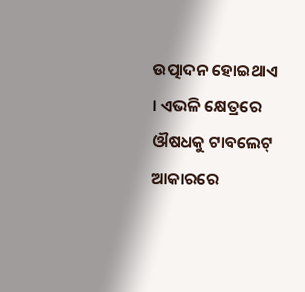ଉତ୍ପାଦନ ହୋଇଥାଏ । ଏଭଳି କ୍ଷେତ୍ରରେ ଔଷଧକୁ ଟାବଲେଟ୍ ଆକାରରେ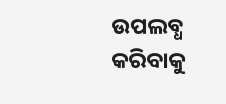ଉପଲବ୍ଧ କରିବାକୁ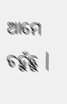ଆମେ ଚହୁଁଛୁ ।